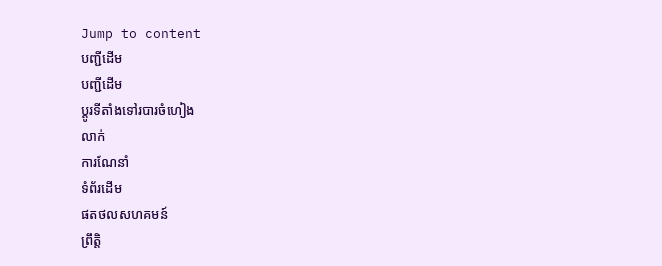Jump to content
បញ្ជីដើម
បញ្ជីដើម
ប្ដូរទីតាំងទៅរបារចំហៀង
លាក់
ការណែនាំ
ទំព័រដើម
ផតថលសហគមន៍
ព្រឹត្តិ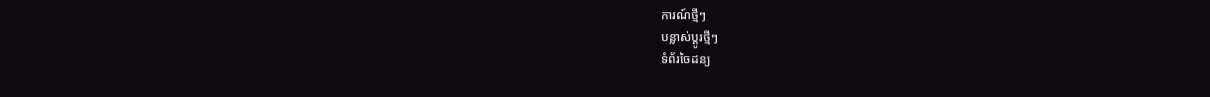ការណ៍ថ្មីៗ
បន្លាស់ប្ដូរថ្មីៗ
ទំព័រចៃដន្យ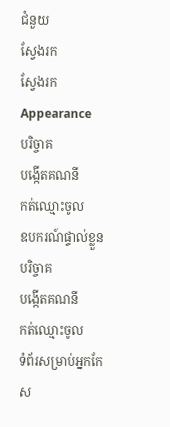ជំនួយ
ស្វែងរក
ស្វែងរក
Appearance
បរិច្ចាគ
បង្កើតគណនី
កត់ឈ្មោះចូល
ឧបករណ៍ផ្ទាល់ខ្លួន
បរិច្ចាគ
បង្កើតគណនី
កត់ឈ្មោះចូល
ទំព័រសម្រាប់អ្នកកែស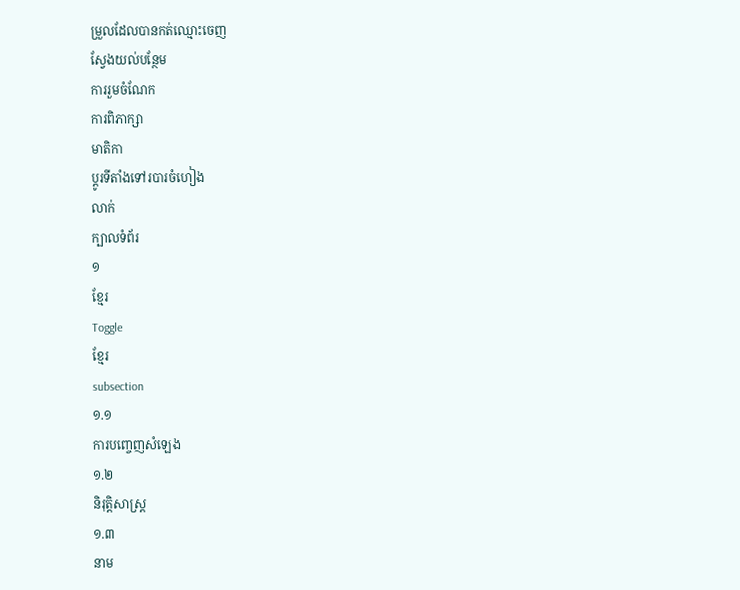ម្រួលដែលបានកត់ឈ្មោះចេញ
ស្វែងយល់បន្ថែម
ការរួមចំណែក
ការពិភាក្សា
មាតិកា
ប្ដូរទីតាំងទៅរបារចំហៀង
លាក់
ក្បាលទំព័រ
១
ខ្មែរ
Toggle
ខ្មែរ
subsection
១.១
ការបញ្ចេញសំឡេង
១.២
និរុត្តិសាស្ត្រ
១.៣
នាម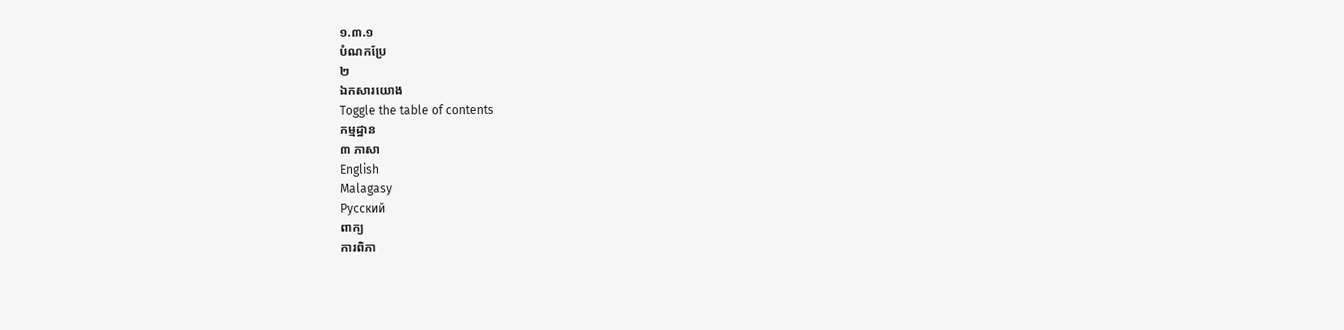១.៣.១
បំណកប្រែ
២
ឯកសារយោង
Toggle the table of contents
កម្មដ្ឋាន
៣ ភាសា
English
Malagasy
Русский
ពាក្យ
ការពិភា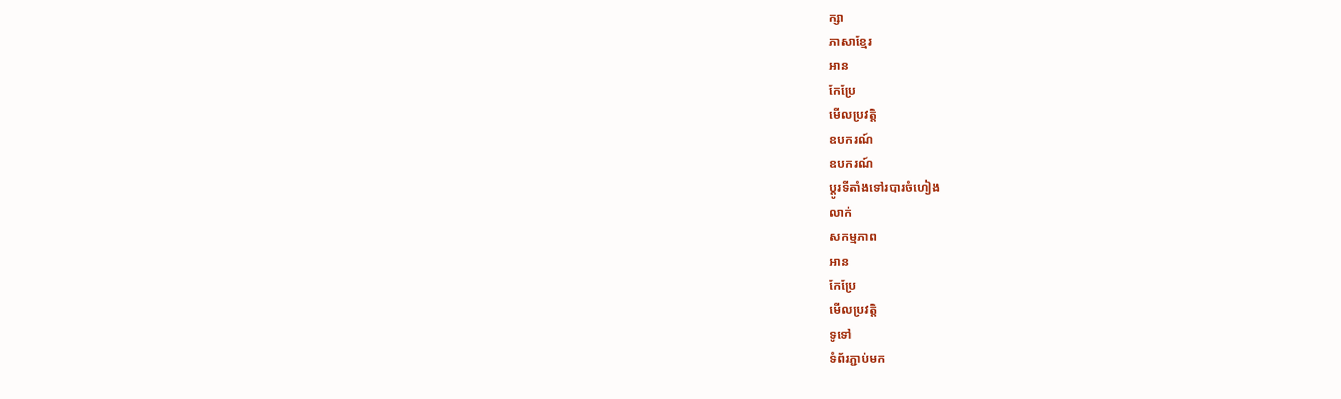ក្សា
ភាសាខ្មែរ
អាន
កែប្រែ
មើលប្រវត្តិ
ឧបករណ៍
ឧបករណ៍
ប្ដូរទីតាំងទៅរបារចំហៀង
លាក់
សកម្មភាព
អាន
កែប្រែ
មើលប្រវត្តិ
ទូទៅ
ទំព័រភ្ជាប់មក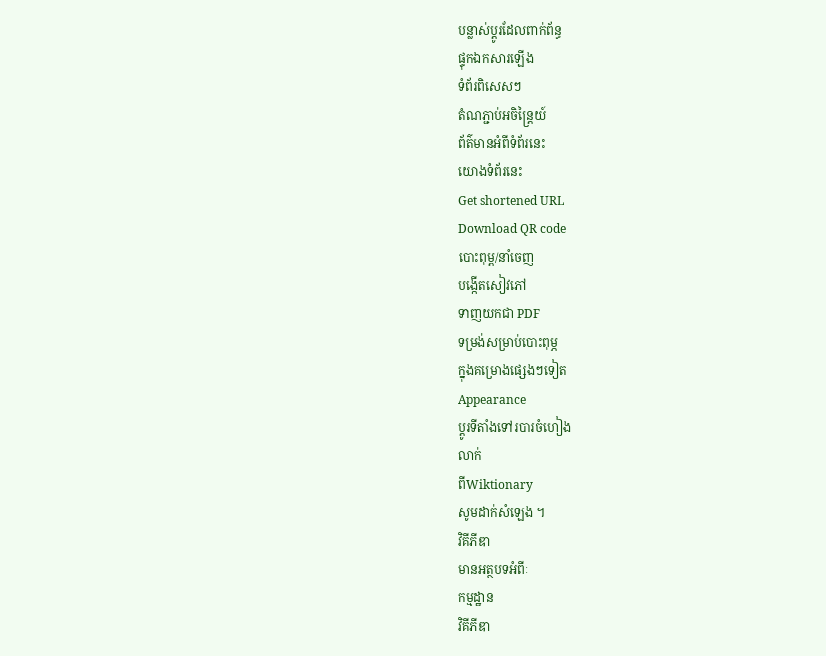បន្លាស់ប្ដូរដែលពាក់ព័ន្ធ
ផ្ទុកឯកសារឡើង
ទំព័រពិសេសៗ
តំណភ្ជាប់អចិន្ត្រៃយ៍
ព័ត៌មានអំពីទំព័រនេះ
យោងទំព័រនេះ
Get shortened URL
Download QR code
បោះពុម្ព/នាំចេញ
បង្កើតសៀវភៅ
ទាញយកជា PDF
ទម្រង់សម្រាប់បោះពុម្ភ
ក្នុងគម្រោងផ្សេងៗទៀត
Appearance
ប្ដូរទីតាំងទៅរបារចំហៀង
លាក់
ពីWiktionary
សូមដាក់សំឡេង ។
វិគីភីឌា
មានអត្ថបទអំពីៈ
កម្មដ្ឋាន
វិគីភីឌា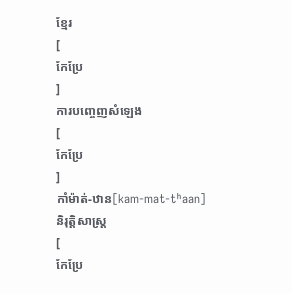ខ្មែរ
[
កែប្រែ
]
ការបញ្ចេញសំឡេង
[
កែប្រែ
]
កាំម៉ាត់-ឋាន[kam-mat-tʰaan]
និរុត្តិសាស្ត្រ
[
កែប្រែ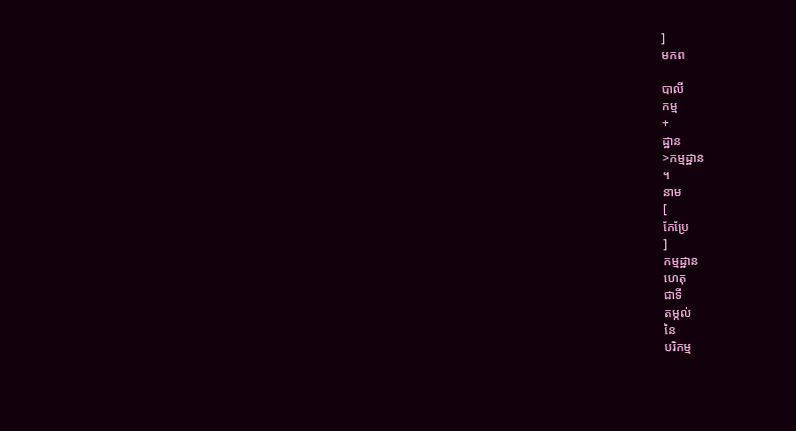]
មកព

បាលី
កម្ម
+
ដ្ឋាន
>កម្មដ្ឋាន
។
នាម
[
កែប្រែ
]
កម្មដ្ឋាន
ហេតុ
ជាទី
តម្កល់
នៃ
បរិកម្ម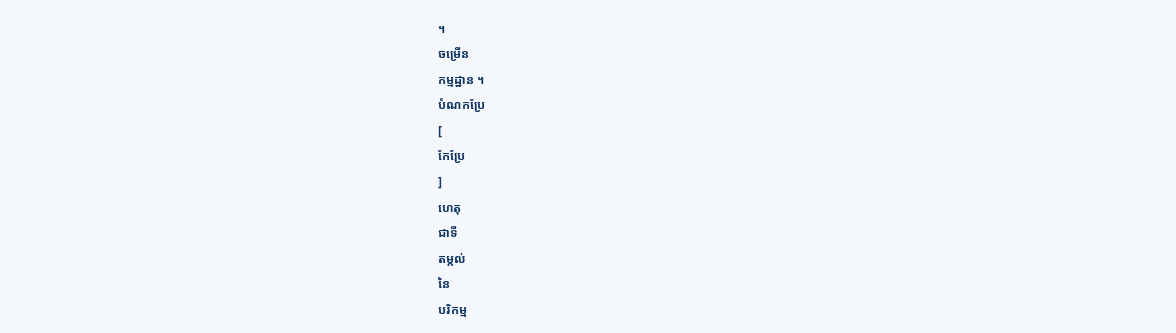។
ចម្រើន
កម្មដ្ឋាន ។
បំណកប្រែ
[
កែប្រែ
]
ហេតុ
ជាទី
តម្កល់
នៃ
បរិកម្ម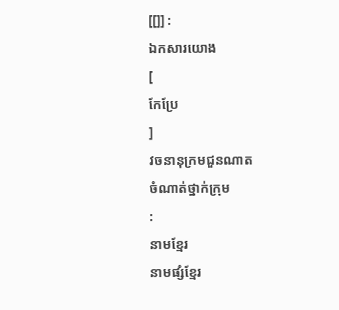[[]] :
ឯកសារយោង
[
កែប្រែ
]
វចនានុក្រមជួនណាត
ចំណាត់ថ្នាក់ក្រុម
:
នាមខ្មែរ
នាមផ្សំខ្មែរ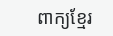ពាក្យខ្មែរ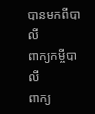បានមកពីបាលី
ពាក្យកម្ចីបាលី
ពាក្យ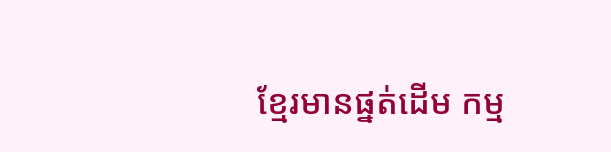ខ្មែរមានផ្នត់ដើម កម្ម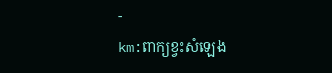-
km:ពាក្យខ្វះសំឡេង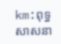km:ពុទ្ធសាសនា